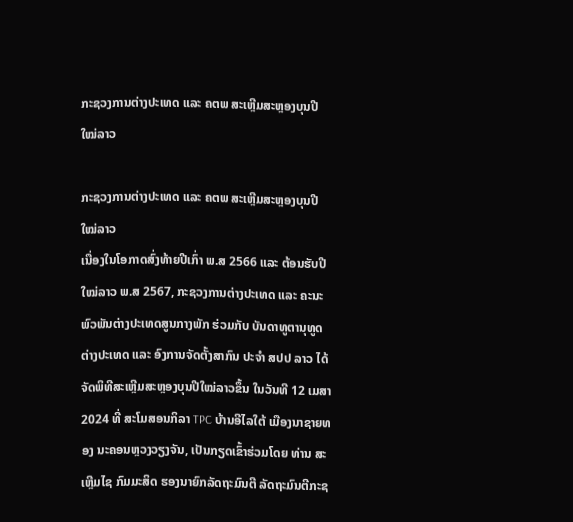ກະຊວງການຕ່າງປະເທດ ແລະ ຄຕພ ສະເຫຼີມສະຫຼອງບຸນປີໃໝ່ລາວ

ກະຊວງການຕ່າງປະເທດ ແລະ ຄຕພ ສະເຫຼີມສະຫຼອງບຸນປີໃໝ່ລາວ
ເນື່ອງໃນໂອກາດສົ່ງທ້າຍປີເກົ່າ ພ.ສ 2566 ແລະ ຕ້ອນຮັບປີໃໝ່ລາວ ພ.ສ 2567, ກະຊວງການຕ່າງປະເທດ ແລະ ຄະນະພົວພັນຕ່າງປະເທດສູນກາງພັກ ຮ່ວມກັບ ບັນດາທູຕານຸທູດຕ່າງປະເທດ ແລະ ອົງການຈັດຕັ້ງສາກົນ ປະຈຳ ສປປ ລາວ ໄດ້ຈັດພິທີສະເຫຼີມສະຫຼອງບຸນປີໃໝ່ລາວຂຶ້ນ ໃນວັນທີ 12 ເມສາ 2024 ທີ່ ສະໂມສອນກິລາ TPC ບ້ານອີໄລໃຕ້ ເມືອງນາຊາຍທອງ ນະຄອນຫຼວງວຽງຈັນ, ເປັນກຽດເຂົ້າຮ່ວມໂດຍ ທ່ານ ສະເຫຼີມໄຊ ກົມມະສິດ ຮອງນາຍົກລັດຖະມົນຕີ ລັດຖະມົນຕີກະຊ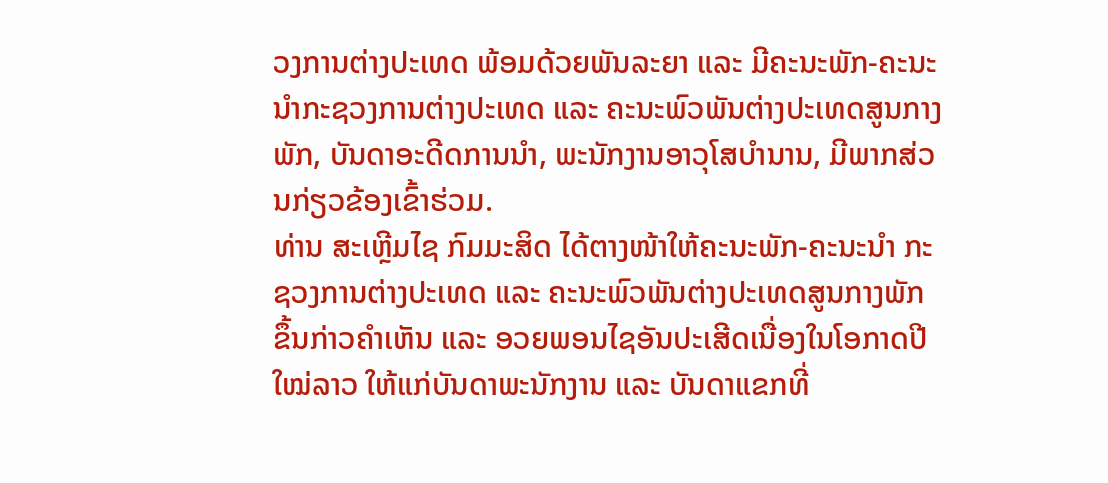ວງການຕ່າງປະເທດ ພ້ອມດ້ວຍພັນລະຍາ ແລະ ມີຄະນະພັກ-ຄະນະນຳກະຊວງການຕ່າງປະເທດ ແລະ ຄະນະພົວພັນຕ່າງປະເທດສູນກາງພັກ, ບັນດາອະດີດການນຳ, ພະນັກງານອາວຸໂສບຳນານ, ມີພາກສ່ວນກ່ຽວຂ້ອງເຂົ້າຮ່ວມ.
ທ່ານ ສະເຫຼີມໄຊ ກົມມະສິດ ໄດ້ຕາງໜ້າໃຫ້ຄະນະພັກ-ຄະນະນຳ ກະຊວງການຕ່າງປະເທດ ແລະ ຄະນະພົວພັນຕ່າງປະເທດສູນກາງພັກ ຂຶ້ນກ່າວຄຳເຫັນ ແລະ ອວຍພອນໄຊອັນປະເສີດເນື່ອງໃນໂອກາດປີໃໝ່ລາວ ໃຫ້ແກ່ບັນດາພະນັກງານ ແລະ ບັນດາແຂກທີ່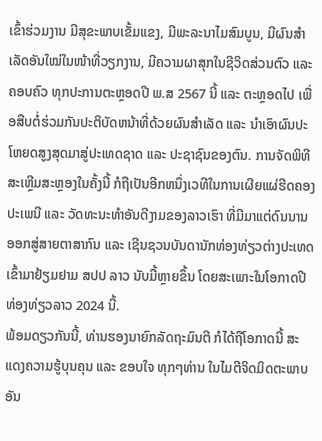ເຂົ້າຮ່ວມງານ ມີສຸຂະພາບເຂັ້ມແຂງ, ມີພະລະນາໄມສົມບູນ, ມີຜົນສໍາເລັດອັນໃໝ່ໃນໜ້າທີ່ວຽກງານ, ມີຄວາມຜາສຸກໃນຊີວິດສ່ວນຕົວ ແລະ ຄອບຄົວ ທຸກປະການຕະຫຼອດປີ ພ.ສ 2567 ນີ້ ແລະ ຕະຫຼອດໄປ ເພື່ອສືບຕໍ່ຮ່ວມກັນປະຕິບັດຫນ້າທີ່ດ້ວຍຜົນສຳເລັດ ແລະ ນຳເອົາຜົນປະໂຫຍດສູງສຸດມາສູ່ປະເທດຊາດ ແລະ ປະຊາຊົນຂອງຕົນ. ການຈັດພິທີສະເຫຼີມສະຫຼອງໃນຄັ້ງນີ້ ກໍຖືເປັນອີກຫນຶ່ງເວທີໃນການເຜີຍແຜ່ຮີດຄອງປະເພນີ ແລະ ວັດທະນະທຳອັນດີງາມຂອງລາວເຮົາ ທີ່ມີມາແຕ່ດົນນານອອກສູ່ສາຍຕາສາກົນ ແລະ ເຊີນຊວນບັນດານັກທ່ອງທ່ຽວຕ່າງປະເທດ ເຂົ້າມາຢ້ຽມຢາມ ສປປ ລາວ ນັບມື້ຫຼາຍຂຶ້ນ ໂດຍສະເພາະໃນໂອກາດປີທ່ອງທ່ຽວລາວ 2024 ນີ້.
ພ້ອມດຽວກັນນີ້, ທ່ານຮອງນາຍົກລັດຖະມົນຕີ ກໍໄດ້ຖືໂອກາດນີ້ ສະແດງຄວາມຮູ້ບຸນຄຸນ ແລະ ຂອບໃຈ ທຸກໆທ່ານ ໃນໄມຕີຈິດມິດຕະພາບອັນ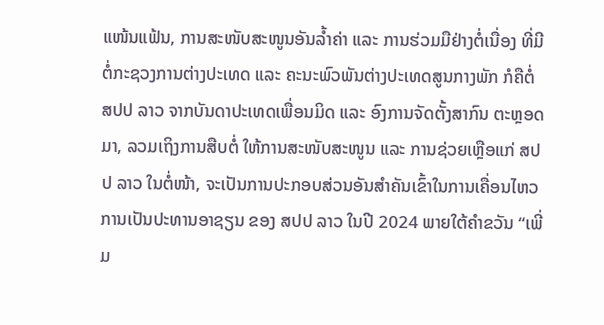ແໜ້ນແຟ້ນ, ການສະໜັບສະໜູນອັນລໍ້າຄ່າ ແລະ ການຮ່ວມມືຢ່າງຕໍ່ເນື່ອງ ທີ່ມີຕໍ່ກະຊວງການຕ່າງປະເທດ ແລະ ຄະນະພົວພັນຕ່າງປະເທດສູນກາງພັກ ກໍຄືຕໍ່ ສປປ ລາວ ຈາກບັນດາປະເທດເພື່ອນມິດ ແລະ ອົງການຈັດຕັ້ງສາກົນ ຕະຫຼອດມາ, ລວມເຖິງການສືບຕໍ່ ໃຫ້ການສະໜັບສະໜູນ ແລະ ການຊ່ວຍເຫຼືອແກ່ ສປປ ລາວ ໃນຕໍ່ໜ້າ, ຈະເປັນການປະກອບສ່ວນອັນສໍາຄັນເຂົ້າໃນການເຄື່ອນໄຫວການເປັນປະທານອາຊຽນ ຂອງ ສປປ ລາວ ໃນປີ 2024 ພາຍໃຕ້ຄໍາຂວັນ “ເພີ່ມ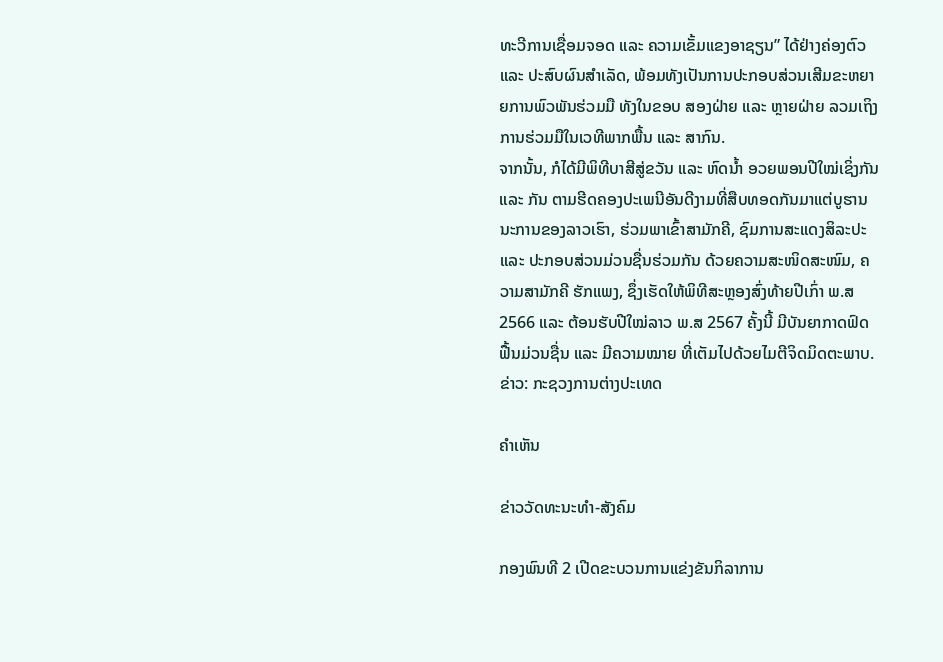ທະວີການເຊື່ອມຈອດ ແລະ ຄວາມເຂັ້ມແຂງອາຊຽນ” ໄດ້ຢ່າງຄ່ອງຕົວ ແລະ ປະສົບຜົນສໍາເລັດ, ພ້ອມທັງເປັນການປະກອບສ່ວນເສີມຂະຫຍາຍການພົວພັນຮ່ວມມື ທັງໃນຂອບ ສອງຝ່າຍ ແລະ ຫຼາຍຝ່າຍ ລວມເຖິງການຮ່ວມມືໃນເວທີພາກພື້ນ ແລະ ສາກົນ.
ຈາກນັ້ນ, ກໍໄດ້ມີພິທີບາສີສູ່ຂວັນ ແລະ ຫົດນໍ້າ ອວຍພອນປີໃໝ່ເຊິ່ງກັນ ແລະ ກັນ ຕາມຮີດຄອງປະເພນີອັນດີງາມທີ່ສືບທອດກັນມາແຕ່ບູຮານນະການຂອງລາວເຮົາ, ຮ່ວມພາເຂົ້າສາມັກຄີ, ຊົມການສະແດງສິລະປະ ແລະ ປະກອບສ່ວນມ່ວນຊື່ນຮ່ວມກັນ ດ້ວຍຄວາມສະໜິດສະໜົມ, ຄວາມສາມັກຄີ ຮັກແພງ, ຊຶ່ງເຮັດໃຫ້ພິທີສະຫຼອງສົ່ງທ້າຍປີເກົ່າ ພ.ສ 2566 ແລະ ຕ້ອນຮັບປີໃໝ່ລາວ ພ.ສ 2567 ຄັ້ງນີ້ ມີບັນຍາກາດຟົດຟື້ນມ່ວນຊື່ນ ແລະ ມີຄວາມໝາຍ ທີ່ເຕັມໄປດ້ວຍໄມຕີຈິດມິດຕະພາບ.
ຂ່າວ: ກະຊວງການຕ່າງປະເທດ

ຄໍາເຫັນ

ຂ່າວວັດທະນະທຳ-ສັງຄົມ

ກອງພົນທີ 2 ເປີດຂະບວນການແຂ່ງຂັນກິລາການ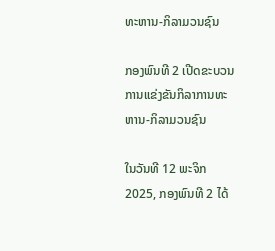ທະຫານ-ກິລາມວນຊົນ

ກອງພົນທີ 2 ເປີດຂະບວນການແຂ່ງຂັນກິລາການທະຫານ-ກິລາມວນຊົນ

ໃນວັນທີ 12 ພະຈິກ 2025, ກອງພົນທີ 2 ໄດ້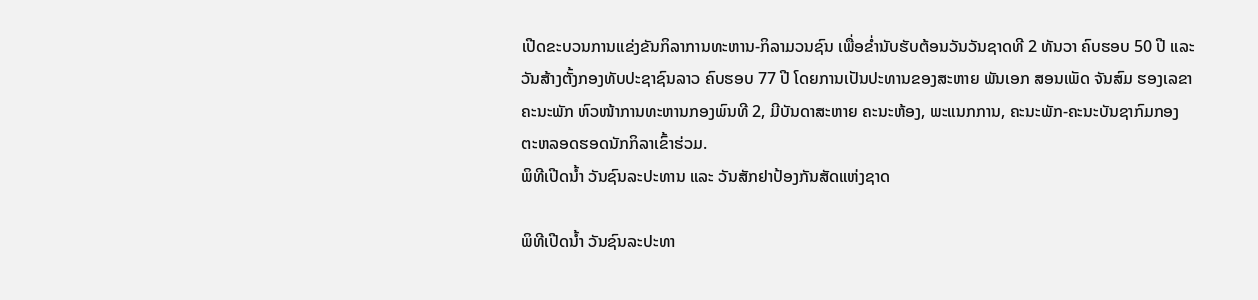ເປີດຂະບວນການແຂ່ງຂັນກິລາການທະຫານ-ກິລາມວນຊົນ ເພື່ອຂໍ່ານັບຮັບຕ້ອນວັນວັນຊາດທີ 2 ທັນວາ ຄົບຮອບ 50 ປີ ແລະ ວັນສ້າງຕັ້ງກອງທັບປະຊາຊົນລາວ ຄົບຮອບ 77 ປີ ໂດຍການເປັນປະທານຂອງສະຫາຍ ພັນເອກ ສອນເພັດ ຈັນສົມ ຮອງເລຂາຄະນະພັກ ຫົວໜ້າການທະຫານກອງພົນທີ 2, ມີບັນດາສະຫາຍ ຄະນະຫ້ອງ, ພະແນກການ, ຄະນະພັກ-ຄະນະບັນຊາກົມກອງ ຕະຫລອດຮອດນັກກິລາເຂົ້າຮ່ວມ.
ພິທີເປີດນໍ້າ ວັນຊົນລະປະທານ ແລະ ວັນສັກຢາປ້ອງກັນສັດແຫ່ງຊາດ

ພິທີເປີດນໍ້າ ວັນຊົນລະປະທາ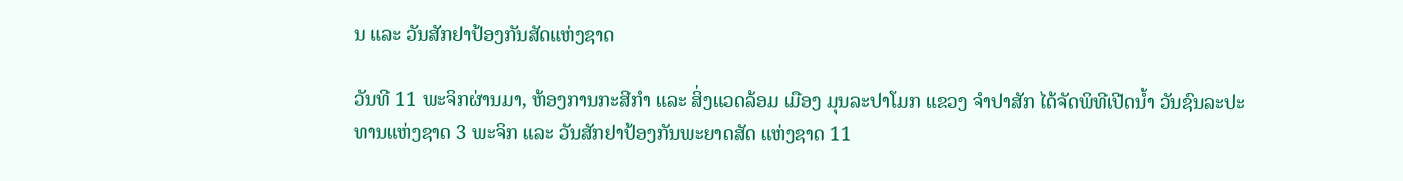ນ ແລະ ວັນສັກຢາປ້ອງກັນສັດແຫ່ງຊາດ

ວັນທີ 11 ພະຈິກຜ່ານມາ, ຫ້ອງການກະສີກຳ ແລະ ສິ່ງແວດລ້ອມ ເມືອງ ມຸນລະປາໂມກ ແຂວງ ຈຳປາສັກ ໄດ້ຈັດພິທີເປີດນໍ້າ ວັນຊົນລະປະທານແຫ່ງຊາດ 3 ພະຈິກ ແລະ ວັນສັກຢາປ້ອງກັນພະຍາດສັດ ແຫ່ງຊາດ 11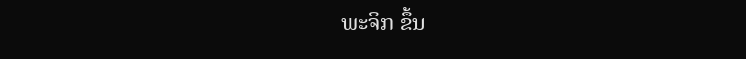ພະຈິກ ຂຶ້ນ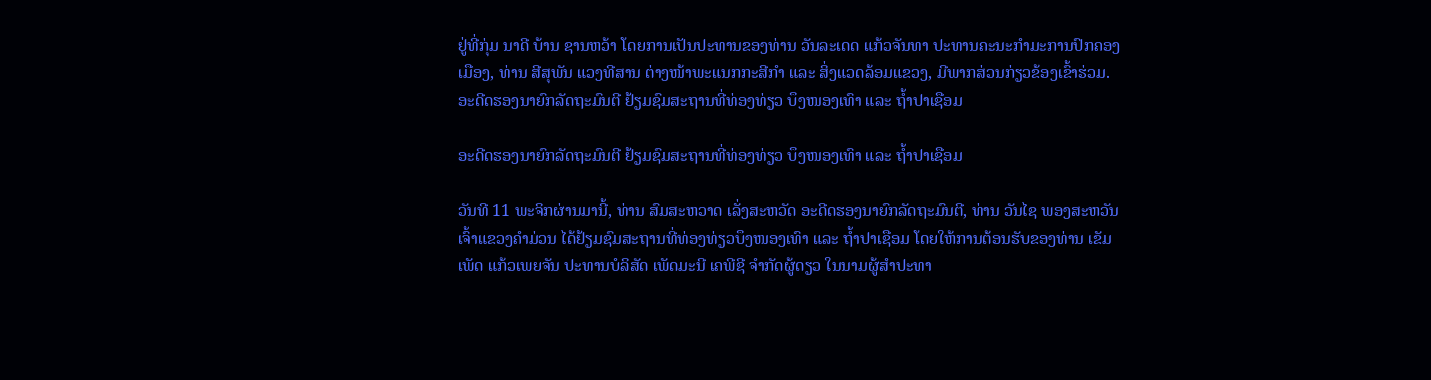ຢູ່ທີ່ກຸ່ມ ນາດີ ບ້ານ ຊານຫວ້າ ໂດຍການເປັນປະທານຂອງທ່ານ ວັນລະເດດ ແກ້ວຈັນທາ ປະທານຄະນະກຳມະການປົກຄອງເມືອງ, ທ່ານ ສີສຸພັນ ແວງທີສານ ຕ່າງໜ້າພະແນກກະສີກຳ ແລະ ສິ່ງແວດລ້ອມແຂວງ, ມີພາກສ່ວນກ່ຽວຂ້ອງເຂົ້າຮ່ວມ.
ອະດີດຮອງນາຍົກລັດຖະມົນຕີ ຢ້ຽມຊົມສະຖານທີ່ທ່ອງທ່ຽວ ບຶງໜອງເທົາ ແລະ ຖໍ້າປາເຊືອມ

ອະດີດຮອງນາຍົກລັດຖະມົນຕີ ຢ້ຽມຊົມສະຖານທີ່ທ່ອງທ່ຽວ ບຶງໜອງເທົາ ແລະ ຖໍ້າປາເຊືອມ

ວັນທີ 11 ພະຈິກຜ່ານມານີ້, ທ່ານ ສົມສະຫວາດ ເລັ່ງສະຫວັດ ອະດີດຮອງນາຍົກລັດຖະມົນຕີ, ທ່ານ ວັນໄຊ ພອງສະຫວັນ ເຈົ້າແຂວງຄໍາມ່ວນ ໄດ້ຢ້ຽມຊົມສະຖານທີ່ທ່ອງທ່ຽວບຶງໜອງເທົາ ແລະ ຖໍ້າປາເຊືອມ ໂດຍໃຫ້ການຕ້ອນຮັບຂອງທ່ານ ເຂັມເພັດ ແກ້ວເພຍຈັນ ປະທານບໍລິສັດ ເພັດມະນີ ເຄພີຊີ ຈໍາກັດຜູ້ດຽວ ໃນນາມຜູ້ສໍາປະທາ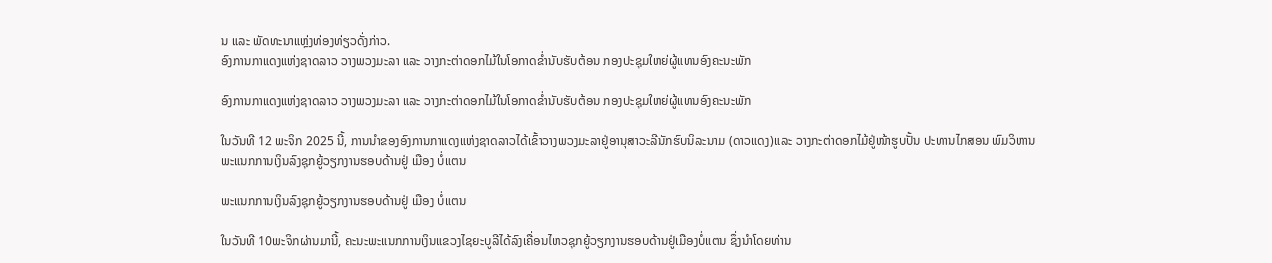ນ ແລະ ພັດທະນາແຫຼ່ງທ່ອງທ່ຽວດັ່ງກ່າວ.
ອົງການກາແດງແຫ່ງຊາດລາວ ວາງພວງມະລາ ແລະ ວາງກະຕ່າດອກໄມ້ໃນໂອກາດຂໍ່ານັບຮັບຕ້ອນ ກອງປະຊຸມໃຫຍ່ຜູ້ແທນອົງຄະນະພັກ

ອົງການກາແດງແຫ່ງຊາດລາວ ວາງພວງມະລາ ແລະ ວາງກະຕ່າດອກໄມ້ໃນໂອກາດຂໍ່ານັບຮັບຕ້ອນ ກອງປະຊຸມໃຫຍ່ຜູ້ແທນອົງຄະນະພັກ

ໃນວັນທີ 12 ພະຈິກ 2025 ນີ້, ການນໍາຂອງອົງການກາແດງແຫ່ງຊາດລາວໄດ້ເຂົ້າວາງພວງມະລາຢູ່ອານຸສາວະລີນັກຮົບນິລະນາມ (ດາວແດງ)ແລະ ວາງກະຕ່າດອກໄມ້ຢູ່ໜ້າຮູບປັ້ນ ປະທານໄກສອນ ພົມວິຫານ
ພະແນກການເງິນລົງຊຸກຍູ້ວຽກງານຮອບດ້ານຢູ່ ເມືອງ ບໍ່ແຕນ

ພະແນກການເງິນລົງຊຸກຍູ້ວຽກງານຮອບດ້ານຢູ່ ເມືອງ ບໍ່ແຕນ

ໃນວັນທີ 10ພະຈິກຜ່ານມານີ້, ຄະນະພະແນກການເງິນແຂວງໄຊຍະບູລີໄດ້ລົງເຄື່ອນໄຫວຊຸກຍູ້ວຽກງານຮອບດ້ານຢູ່ເມືອງບໍ່ແຕນ ຊຶ່ງນຳໂດຍທ່ານ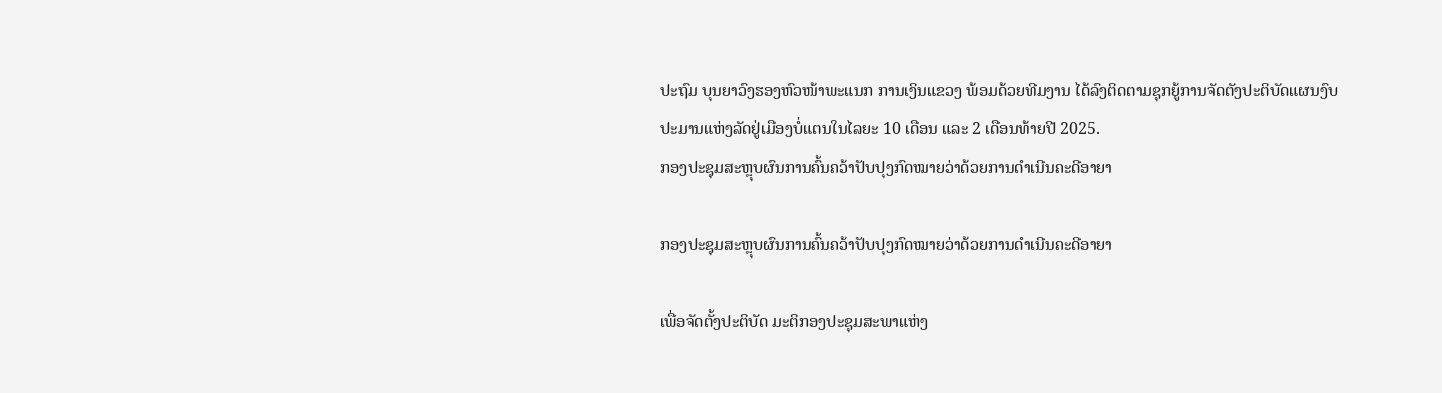ປະຖົມ ບຸນຍາວົງຮອງຫົວໜ້າພະແນກ ການເງິນແຂວງ ພ້ອມດ້ວຍທີມງານ ໄດ້ລົງຕິດຕາມຊຸກຍູ້ການຈັດຕັງປະຕິບັດແຜນງົບປະມານແຫ່ງລັດຢູ່ເມືອງບໍ່ແຕນໃນໄລຍະ 10 ເດືອນ ແລະ 2 ເດືອນທ້າຍປີ 2025.
ກອງປະຊຸມສະຫຼຸບຜົນການຄົ້ນຄວ້າປັບປຸງກົດໝາຍວ່າດ້ວຍການດໍາເນີນຄະດີອາຍາ

ກອງປະຊຸມສະຫຼຸບຜົນການຄົ້ນຄວ້າປັບປຸງກົດໝາຍວ່າດ້ວຍການດໍາເນີນຄະດີອາຍາ

ເພື່ອຈັດຕັ້ງປະຕິບັດ ມະຕິກອງປະຊຸມສະພາແຫ່ງ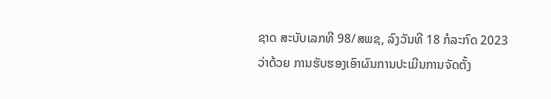ຊາດ ສະບັບເລກທີ 98/ສພຊ, ລົງວັນທີ 18 ກໍລະກົດ 2023 ວ່າດ້ວຍ ການຮັບຮອງເອົາຜົນການປະເມີນການຈັດຕັ້ງ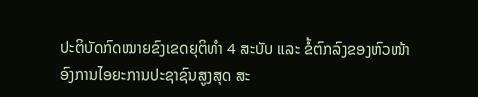ປະຕິບັດກົດໝາຍຂົງເຂດຍຸຕິທໍາ 4 ສະບັບ ແລະ ຂໍ້ຕົກລົງຂອງຫົວໜ້າອົງການໄອຍະການປະຊາຊົນສູງສຸດ ສະ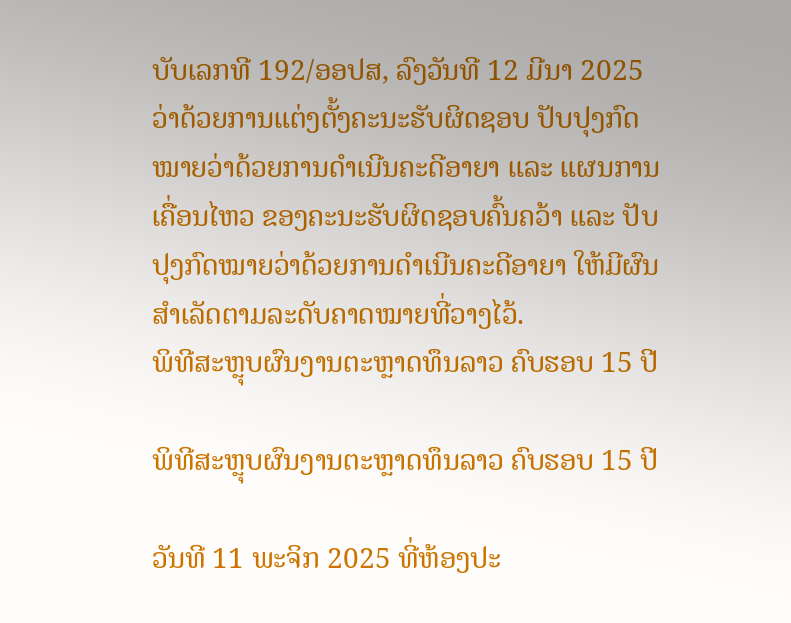ບັບເລກທີ 192/ອອປສ, ລົງວັນທີ 12 ມີນາ 2025 ວ່າດ້ວຍການແຕ່ງຕັ້ງຄະນະຮັບຜິດຊອບ ປັບປຸງກົດໝາຍວ່າດ້ວຍການດໍາເນີນຄະດີອາຍາ ແລະ ແຜນການເຄື່ອນໄຫວ ຂອງຄະນະຮັບຜິດຊອບຄົ້ນຄວ້າ ແລະ ປັບປຸງກົດໝາຍວ່າດ້ວຍການດໍາເນີນຄະດີອາຍາ ໃຫ້ມີຜົນສໍາເລັດຕາມລະດັບຄາດໝາຍທີ່ວາງໄວ້.
ພິທີສະຫຼຸບຜົນງານຕະຫຼາດທຶນລາວ ຄົບຮອບ 15 ປີ

ພິທີສະຫຼຸບຜົນງານຕະຫຼາດທຶນລາວ ຄົບຮອບ 15 ປີ

ວັນທີ 11 ພະຈິກ 2025 ທີ່ຫ້ອງປະ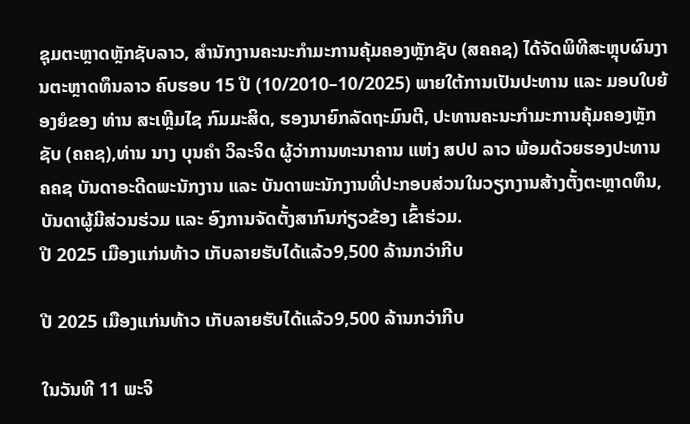ຊຸມຕະຫຼາດຫຼັກຊັບລາວ, ສຳນັກງານຄະນະກຳມະການຄຸ້ມຄອງຫຼັກຊັບ (ສຄຄຊ) ໄດ້ຈັດພິທີສະຫຼຸບຜົນງານຕະຫຼາດທຶນລາວ ຄົບຮອບ 15 ປີ (10/2010–10/2025) ພາຍໃຕ້ການເປັນປະທານ ແລະ ມອບໃບຍ້ອງຍໍຂອງ ທ່ານ ສະເຫຼີມໄຊ ກົມມະສິດ, ຮອງນາຍົກລັດຖະມົນຕີ, ປະທານຄະນະກຳມະການຄຸ້ມຄອງຫຼັກຊັບ (ຄຄຊ),ທ່ານ ນາງ ບຸນຄຳ ວິລະຈິດ ຜູ້ວ່າການທະນາຄານ ແຫ່ງ ສປປ ລາວ ພ້ອມດ້ວຍຮອງປະທານ ຄຄຊ ບັນດາອະດີດພະນັກງານ ແລະ ບັນດາພະນັກງານທີ່ປະກອບສ່ວນໃນວຽກງານສ້າງຕັ້ງຕະຫຼາດທຶນ, ບັນດາຜູ້ມີສ່ວນຮ່ວມ ແລະ ອົງການຈັດຕັ້ງສາກົນກ່ຽວຂ້ອງ ເຂົ້າຮ່ວມ.
ປີ 2025 ເມືອງແກ່ນທ້າວ ເກັບລາຍຮັບໄດ້ແລ້ວ9,500 ລ້ານກວ່າກີບ

ປີ 2025 ເມືອງແກ່ນທ້າວ ເກັບລາຍຮັບໄດ້ແລ້ວ9,500 ລ້ານກວ່າກີບ

ໃນວັນທີ 11 ພະຈິ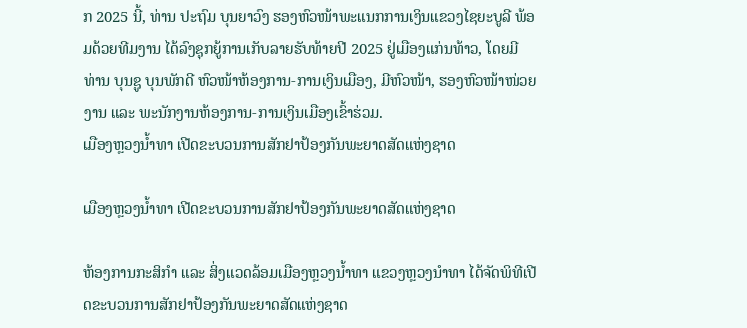ກ 2025 ນີ້, ທ່ານ ປະຖົມ ບຸນຍາວົງ ຮອງຫົວໜ້າພະແນກການເງິນແຂວງໄຊຍະບູລີ ພ້ອມດ້ວຍທີມງານ ໄດ້ລົງຊຸກຍູ້ການເກັບລາຍຮັບທ້າຍປີ 2025 ຢູ່ເມືອງແກ່ນທ້າວ, ໂດຍມີ ທ່ານ ບຸນຊູ ບຸນພັກດີ ຫົວໜ້າຫ້ອງການ-ການເງິນເມືອງ, ມີຫົວໜ້າ, ຮອງຫົວໜ້າໜ່ວຍງານ ແລະ ພະນັກງານຫ້ອງການ-ການເງິນເມືອງເຂົ້າຮ່ວມ.
ເມືອງຫຼວງນໍ້າທາ ເປີດຂະບວນການສັກຢາປ້ອງກັນພະຍາດສັດແຫ່ງຊາດ

ເມືອງຫຼວງນໍ້າທາ ເປີດຂະບວນການສັກຢາປ້ອງກັນພະຍາດສັດແຫ່ງຊາດ

ຫ້ອງການກະສິກຳ ແລະ ສິ່ງແວດລ້ອມເມືອງຫຼວງນໍ້າທາ ແຂວງຫຼວງນໍາທາ ໄດ້ຈັດພິທີເປີດຂະບວນການສັກຢາປ້ອງກັນພະຍາດສັດແຫ່ງຊາດ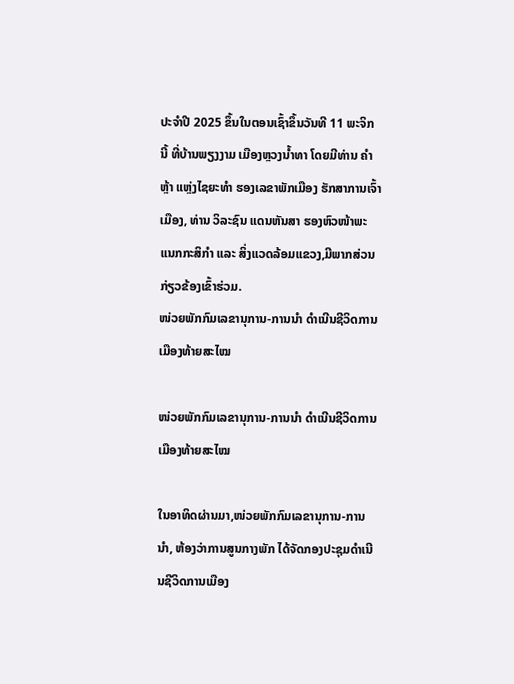ປະຈຳປີ 2025 ຂຶ້ນໃນຕອນເຊົ້າຂຶ້ນວັນທີ 11 ພະຈິກນີ້ ທີ່ບ້ານພຽງງາມ ເມືອງຫຼວງນໍ້າທາ ໂດຍມີທ່ານ ຄໍາຫຼ້າ ແຫຼ່ງໄຊຍະທໍາ ຮອງເລຂາພັກເມືອງ ຮັກສາການເຈົ້າເມືອງ, ທ່ານ ວິລະຊົນ ແດນຫັນສາ ຮອງຫົວໜ້າພະແນກກະສິກໍາ ແລະ ສິ່ງແວດລ້ອມແຂວງ,ມີພາກສ່ວນກ່ຽວຂ້ອງເຂົ້າຮ່ວມ.
ໜ່ວຍພັກກົມເລຂານຸການ-ການນຳ ດໍາເນີນຊີວິດການເມືອງທ້າຍສະໄໝ

ໜ່ວຍພັກກົມເລຂານຸການ-ການນຳ ດໍາເນີນຊີວິດການເມືອງທ້າຍສະໄໝ

ໃນອາທິດຜ່ານມາ,ໜ່ວຍພັກກົມເລຂານຸການ-ການນຳ, ຫ້ອງວ່າການສູນກາງພັກ ໄດ້ຈັດກອງປະຊຸມດໍາເນີນຊີວິດການເມືອງ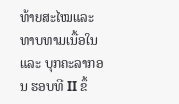ທ້າຍສະໄໝແລະ ທາບທາມເນື້ອໃນ ແລະ ບຸກຄະລາກອນ ຮອບທີ II ຂຶ້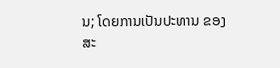ນ; ໂດຍການເປັນປະທານ ຂອງ ສະ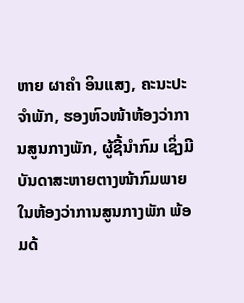ຫາຍ ຜາຄໍາ ອິນແສງ, ຄະນະປະຈຳພັກ, ຮອງຫົວໜ້າຫ້ອງວ່າການສູນກາງພັກ, ຜູ້ຊີ້ນໍາກົມ ເຊິ່ງມີບັນດາສະຫາຍຕາງໜ້າກົມພາຍໃນຫ້ອງວ່າການສູນກາງພັກ ພ້ອມດ້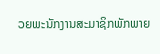ວຍພະນັກງານສະມາຊິກພັກພາຍ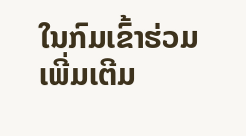ໃນກົມເຂົ້າຮ່ວມ
ເພີ່ມເຕີມ